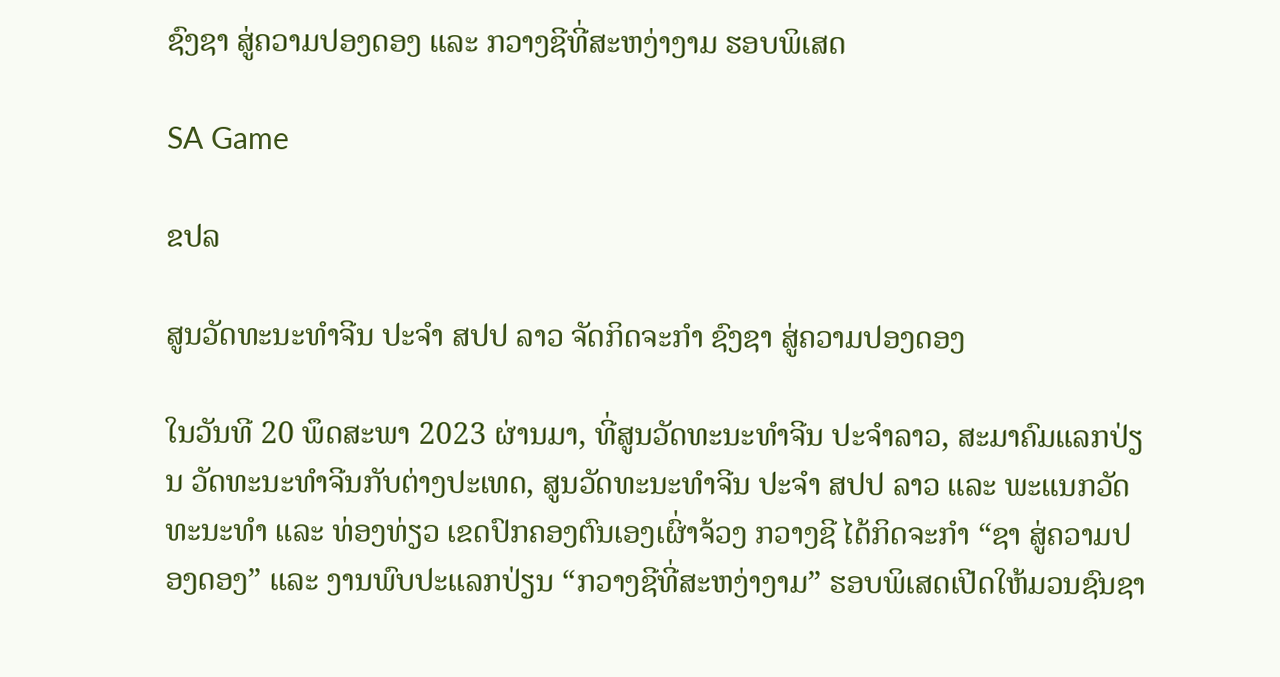ຊົງຊາ ສູ່ຄວາມປອງດອງ ແລະ ກວາງຊີທີ່ສະຫງ່າງາມ ຮອບພິເສດ

SA Game

ຂປລ

ສູນວັດທະນະທໍາຈີນ ປະຈໍາ ສປປ ລາວ ຈັດກິດຈະກໍາ ຊົງຊາ ສູ່ຄວາມປອງດອງ

ໃນວັນທີ 20 ພຶດສະພາ 2023 ຜ່ານມາ, ທີ່ສູນວັດທະນະທໍາຈີນ ປະຈໍາລາວ, ສະມາຄົມແລກປ່ຽນ ວັດທະນະທໍາຈີນກັບຕ່າງປະເທດ, ສູນວັດທະນະທໍາຈີນ ປະຈໍາ ສປປ ລາວ ແລະ ພະແນກວັດທະນະທໍາ ແລະ ທ່ອງທ່ຽວ ເຂດປົກຄອງຕົນເອງເຜົ່າຈ້ວງ ກວາງຊີ ໄດ້ກິດຈະກໍາ “ຊາ ສູ່ຄວາມປອງດອງ” ແລະ ງານພົບປະແລກປ່ຽນ “ກວາງຊີທີ່ສະຫງ່າງາມ” ຮອບພິເສດເປີດໃຫ້ມວນຊົນຊາ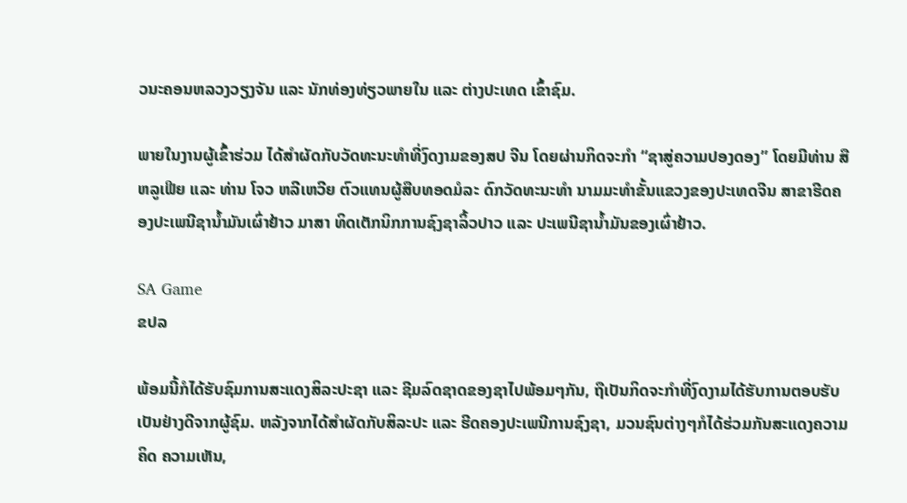ວນະຄອນຫລວງວຽງຈັນ ແລະ ນັກທ່ອງທ່ຽວພາຍໃນ ແລະ ຕ່າງປະເທດ ເຂົ້າຊົມ.

ພາຍໃນງານຜູ້ເຂົ້າຮ່ວມ ໄດ້ສໍາຜັດກັບວັດທະນະທໍາທີ່ງົດງາມຂອງສປ ຈີນ ໂດຍຜ່ານກິດຈະກຳ “ຊາສູ່ຄວາມປອງດອງ” ໂດຍມີທ່ານ ສືຫລູເຟີຍ ແລະ ທ່ານ ໂຈວ ຫລີເຫວີຍ ຕົວແທນຜູ້ສືບທອດມໍລະ ດົກວັດທະນະທໍາ ນາມມະທໍາຂັ້ນແຂວງຂອງປະເທດຈີນ ສາຂາຮີດຄອງປະເພນີຊານໍ້າມັນເຜົ່າຢ້າວ ມາສາ ທິດເຕັກນິກການຊົງຊາລິ້ວປາວ ແລະ ປະເພນີຊານໍ້າມັນຂອງເຜົ່າຢ້າວ.

SA Game
ຂປລ

ພ້ອມນີ້ກໍໄດ້ຮັບຊົມການສະແດງສິລະປະຊາ ແລະ ຊີມລົດຊາດຂອງຊາໄປພ້ອມໆກັນ, ຖືເປັນກິດຈະກໍາທີ່ງົດງາມໄດ້ຮັບການຕອບຮັບເປັນຢ່າງດີຈາກຜູ້ຊົມ. ຫລັງຈາກໄດ້ສໍາຜັດກັບສິລະປະ ແລະ ຮີດຄອງປະເພນີການຊົງຊາ, ມວນຊົນຕ່າງໆກໍໄດ້ຮ່ວມກັນສະແດງຄວາມຄິດ ຄວາມເຫັນ,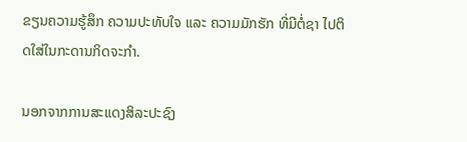ຂຽນຄວາມຮູ້ສຶກ ຄວາມປະທັບໃຈ ແລະ ຄວາມມັກຮັກ ທີ່ມີຕໍ່ຊາ ໄປຕິດໃສ່ໃນກະດານກິດຈະກຳ.

ນອກຈາກການສະແດງສິລະປະຊົງ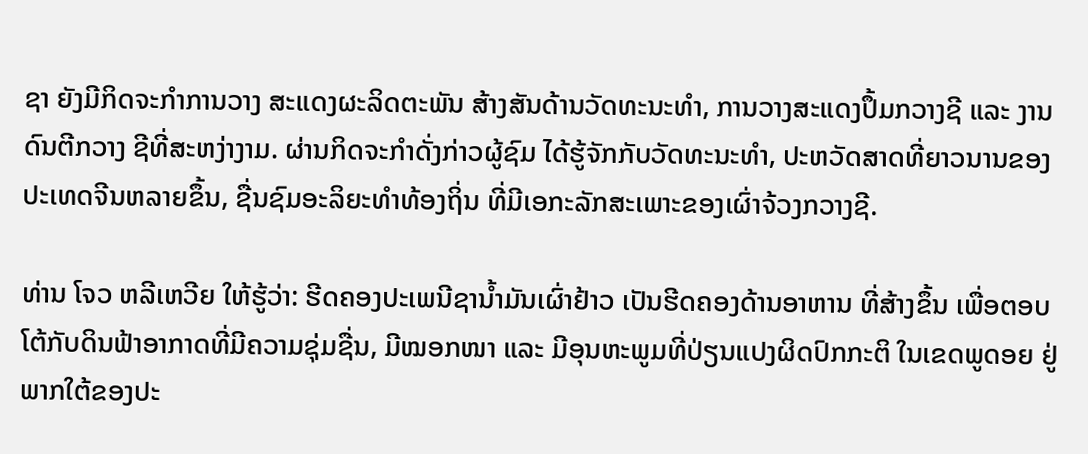ຊາ ຍັງມີກິດຈະກຳການວາງ ສະແດງຜະລິດຕະພັນ ສ້າງສັນດ້ານວັດທະນະທໍາ, ການວາງສະແດງປຶ້ມກວາງຊີ ແລະ ງານດົນຕີກວາງ ຊີທີ່ສະຫງ່າງາມ. ຜ່ານກິດຈະກໍາດັ່ງກ່າວຜູ້ຊົມ ໄດ້ຮູ້ຈັກກັບວັດທະນະທຳ, ປະຫວັດສາດທີ່ຍາວນານຂອງປະເທດຈີນຫລາຍຂຶ້ນ, ຊື່ນຊົມອະລິຍະທໍາທ້ອງຖິ່ນ ທີ່ມີເອກະລັກສະເພາະຂອງເຜົ່າຈ້ວງກວາງຊີ.

ທ່ານ ໂຈວ ຫລີເຫວີຍ ໃຫ້ຮູ້ວ່າ: ຮີດຄອງປະເພນີຊານໍ້າມັນເຜົ່າຢ້າວ ເປັນຮີດຄອງດ້ານອາຫານ ທີ່ສ້າງຂຶ້ນ ເພື່ອຕອບໂຕ້ກັບດິນຟ້າອາກາດທີ່ມີຄວາມຊຸ່ມຊື່ນ, ມີໝອກໜາ ແລະ ມີອຸນຫະພູມທີ່ປ່ຽນແປງຜິດປົກກະຕິ ໃນເຂດພູດອຍ ຢູ່ພາກໃຕ້ຂອງປະ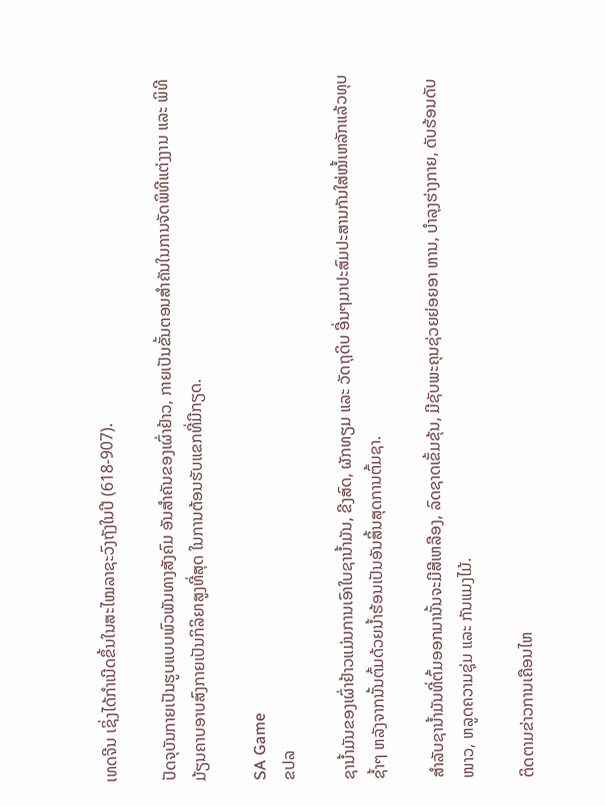ເທດຈີນ ເຊິ່ງໄດ້ກໍາເນີດຂຶ້ນໃນສະໄໝລາຊະວົງຖັງໃນປີ (618-907).

ປັດຈຸບັນກາຍເປັນຮູບແບບພົວພັນທາງສັງຄົມ ອັນສໍາຄັນຂອງເຜົ່າຢ້າວ, ກາຍເປັນຂັ້ນຕອນສໍາຄັນໃນການຈັດພິທີແຕ່ງງານ ແລະ ພິທີມ້ຽນຄາບອາບສົງກາຍເປັນກິລິຍາສູງທີ່ສຸດ ໃນການຕ້ອນຮັບແຂກທີ່ມີກຽດ.

SA Game
ຂປລ

ຊານໍ້າມັນຂອງເຜົ່າຢ້າວແມ່ນການເອົາໃບຊານໍ້າມັນ, ຂີງສົດ, ຜັກທຽມ ແລະ ວັດຖຸດິບ ອື່ນໆມາປະສົມປະສານກັນໃສ່ໝໍ້ເຫລັກແລ້ວທຸບຊໍ້າໆ ຫລັງຈາກນັ້ນຕົ້ມດ້ວຍນໍ້າຮ້ອນເປັນອັນສິ້ນສຸດການຕົ້ມຊາ.

ສໍາລັບຊານໍ້າມັນທີ່ຕົ້ມອອກມານັ້ນຈະມີສີເຫລືອງ, ລົດຊາດເຂັ້ມຂຸ້ນ, ມີຊັບພະຄຸນຊ່ວຍຍ່ອຍອາ ຫານ, ບໍາລຸງຮ່າງກາຍ, ດັບຮ້ອນດັບໜາວ, ຫລູດຄວາມຊຸ່ມ ແລະ ກັນແມງໄມ້.

ຕິດຕາມຂ່າວການເຄືອນໄຫ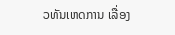ວທັນເຫດການ ເລື່ອງ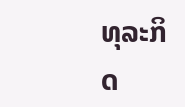ທຸລະກິດ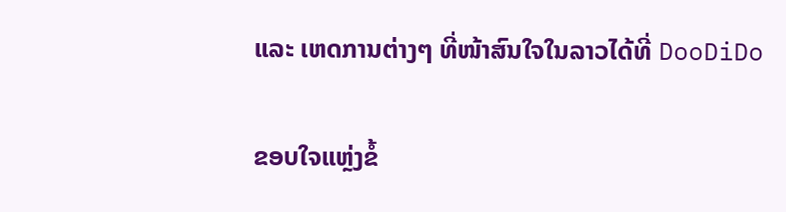ແລະ ເຫດການຕ່າງໆ ທີ່ໜ້າສົນໃຈໃນລາວໄດ້ທີ່ DooDiDo

ຂອບໃຈແຫຼ່ງຂໍ້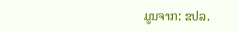ມູນຈາກ: ຂປລ.